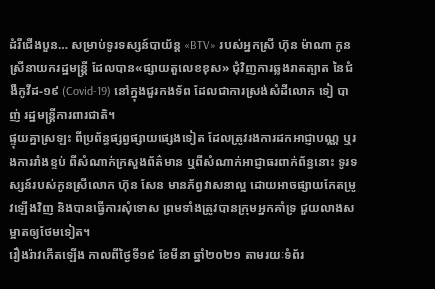ដំរីជើងបួន… សម្រាប់ទូរទស្សន៍បាយ័ន្ដ «BTV» របស់អ្នកស្រី ហ៊ុន ម៉ាណា កូនស្រីនាយករដ្ឋមន្ត្រី ដែលបាន«ផ្សាយតួលេខខុស» ជុំវិញការឆ្លងរាតត្បាត នៃជំងឺកូវីដ-១៩ (Covid-19) នៅក្នុងជួរកងទ័ព ដែលជាការស្រង់សំដីលោក ទៀ បាញ់ រដ្ឋមន្ត្រីការពារជាតិ។
ផ្ទុយគ្នាស្រឡះ ពីប្រព័ន្ធផ្សព្វផ្សាយផ្សេងទៀត ដែលត្រូវរងការដកអាជ្ញាបណ្ណ ឬរងការរាំងខ្ទប់ ពីសំណាក់ក្រសួងព័ត៌មាន ឬពីសំណាក់អាជ្ញាធរពាក់ព័ន្ធនោះ ទូរទស្សន៍របស់កូនស្រីលោក ហ៊ុន សែន មានភ័ព្វវាសនាល្អ ដោយអាចផ្សាយកែតម្រូវឡើងវិញ និងបានធ្វើការសុំទោស ព្រមទាំងត្រូវបានក្រុមអ្នកគាំទ្រ ជួយលាងសម្អាតឲ្យថែមទៀត។
រឿងរ៉ាវកើតឡើង កាលពីថ្ងៃទី១៩ ខែមីនា ឆ្នាំ២០២១ តាមរយៈទំព័រ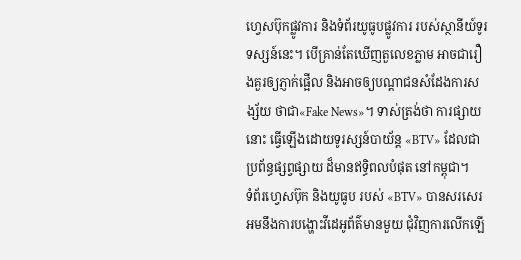ហ្វេសប៊ុកផ្លូវការ និងទំព័រយូធូបផ្លូវការ របស់ស្ថានីយ៍ទូរទស្សន៍នេះ។ បើគ្រាន់តែឃើញតួលេខភ្លាម អាចជារឿងគួរឲ្យភ្ញាក់ផ្អើល និងអាចឲ្យបណ្ដាជនសំដែងការសង្ស័យ ថាជា«Fake News»។ ទាស់ត្រង់ថា ការផ្សាយនោះ ធ្វើឡើងដោយទូរស្សន៍បាយ័ន្ដ «BTV» ដែលជាប្រព័ន្ធផ្សព្វផ្សាយ ដ៏មានឥទ្ធិពលបំផុត នៅកម្ពុជា។
ទំព័រហ្វេសប៊ុក និងយូធូប របស់ «BTV» បានសរសេរអមនឹងការបង្ហោះវីដេអូព័ត៌មានមួយ ជុំវិញការលើកឡើ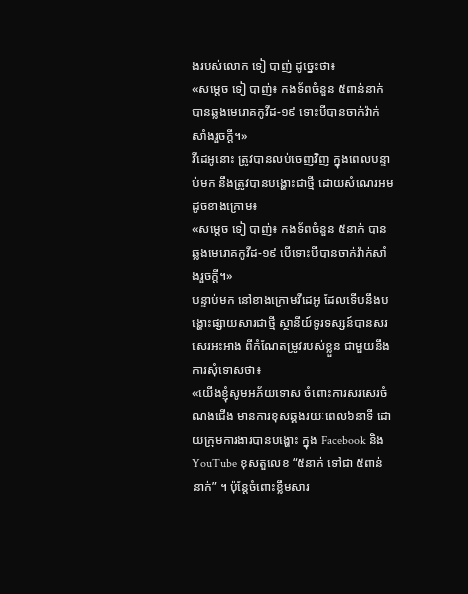ងរបស់លោក ទៀ បាញ់ ដូច្នេះថា៖
«សម្ដេច ទៀ បាញ់៖ កងទ័ពចំនួន ៥ពាន់នាក់ បានឆ្លងមេរោគកូវីដ-១៩ ទោះបីបានចាក់វ៉ាក់សាំងរួចក្ដី។»
វីដេអូនោះ ត្រូវបានលប់ចេញវិញ ក្នុងពេលបន្ទាប់មក នឹងត្រូវបានបង្ហោះជាថ្មី ដោយសំណេរអម ដូចខាងក្រោម៖
«សម្ដេច ទៀ បាញ់៖ កងទ័ពចំនួន ៥នាក់ បានឆ្លងមេរោគកូវីដ-១៩ បើទោះបីបានចាក់វ៉ាក់សាំងរួចក្ដី។»
បន្ទាប់មក នៅខាងក្រោមវីដេអូ ដែលទើបនឹងបង្ហោះផ្សាយសារជាថ្មី ស្ថានីយ៍ទូរទស្សន៍បានសរសេរអះអាង ពីកំណែតម្រូវរបស់ខ្លួន ជាមួយនឹងការសុំទោសថា៖
«យេីងខ្ញុំសូមអភ័យទោស ចំពោះការសរសេរចំណងជេីង មានការខុសឆ្គងរយៈពេល៦នាទី ដោយក្រុមការងារបានបង្ហោះ ក្នុង Facebook និង YouTube ខុសតួលេខ “៥នាក់ ទៅជា ៥ពាន់នាក់” ។ ប៉ុន្តែចំពោះខ្លឹមសារ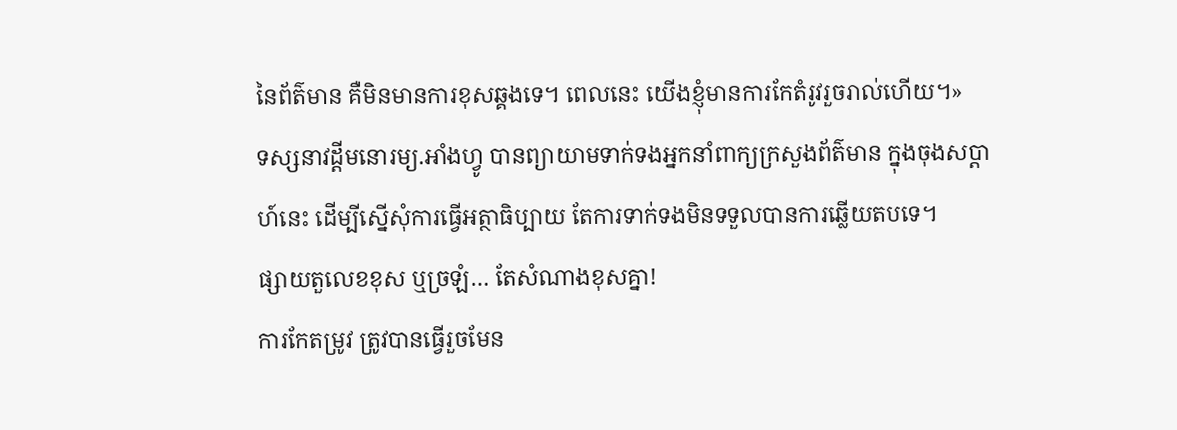នៃព័ត៌មាន គឺមិនមានការខុសឆ្គងទេ។ ពេលនេះ យេីងខ្ញុំមានការកែតំរូវរួចរាល់ហើយ។»
ទស្សនាវដ្ដីមនោរម្យ.អាំងហ្វូ បានព្យាយាមទាក់ទងអ្នកនាំពាក្យក្រសួងព័ត៌មាន ក្នុងចុងសប្ដាហ៍នេះ ដើម្បីស្នើសុំការធ្វើអត្ថាធិប្បាយ តែការទាក់ទងមិនទទួលបានការឆ្លើយតបទេ។
ផ្សាយតួលេខខុស ឬច្រឡំ… តែសំណាងខុសគ្នា!
ការកែតម្រូវ ត្រូវបានធ្វើរួចមែន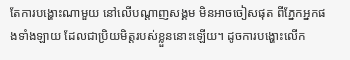តែការបង្ហោះណាមួយ នៅលើបណ្ដាញសង្គម មិនអាចចៀសផុត ពីភ្នែកអ្នកផងទាំងឡាយ ដែលជាប្រិយមិត្តរបស់ខ្លួននោះឡើយ។ ដូចការបង្ហោះលើក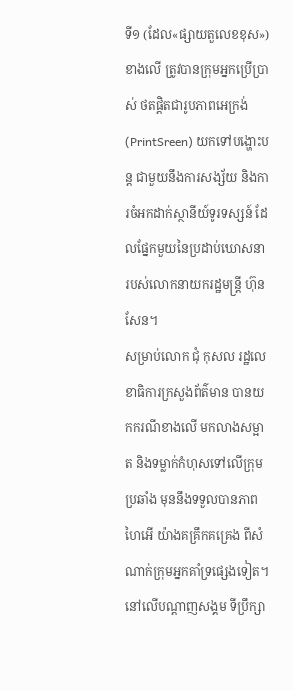ទី១ (ដែល«ផ្សាយតួលេខខុស») ខាងលើ ត្រូវបានក្រុមអ្នកប្រើប្រាស់ ថតផ្ដិតជារូបភាពអេក្រង់ (PrintSreen) យកទៅបង្ហោះបន្ត ជាមួយនឹងការសង្ស័យ និងការចំអកដាក់ស្ថានីយ៍ទូរទស្សន៍ ដែលផ្នែកមួយនៃប្រដាប់ឃោសនា របស់លោកនាយករដ្ឋមន្ត្រី ហ៊ុន សែន។
សម្រាប់លោក ជុំ កុសល រដ្ឋលេខាធិការក្រសួងព័ត៌មាន បានយកករណីខាងលើ មកលាងសម្អាត និងទម្លាក់កំហុសទៅលើក្រុមប្រឆាំង មុននឹងទទួលបានភាពហៃអើ យ៉ាងគគ្រឹកគគ្រេង ពីសំណាក់ក្រុមអ្នកគាំទ្រផ្សេងទៀត។ នៅលើបណ្ដាញសង្គម ទីប្រឹក្សា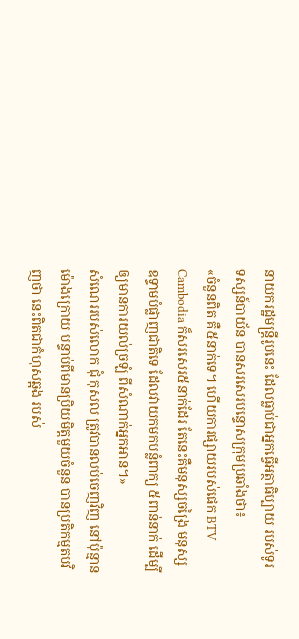នាយករដ្ឋមន្ត្រីរូបនេះ ដែលធ្លាប់ជាអ្នកធ្វើអត្ថាធិប្បាយ របស់ទូរទស្សន៍បាយ័ន បានសរសេរបន្ទោសក្រុមប្រឆាំងថា៖
«ចំនួនពិត គឺ៥នាក់ទេ។ ហើយការផ្សាយរបស់ផេក BTV Cambodia ក៏សរសេរ៥នាក់ដែរ តែនេះគឺមនុស្សចង្រៃ មនុស្សឧទ្ទាមបំផ្លាញជាតិទេ ដែលវាយកមកបន្លំពាក្យ ៥ពាន់នាក់ ដើម្បីឲ្យមានការយល់ច្រឡំ ពីសំណាក់អ្នកអាន។»
សំណេររបស់លោក ជុំ កុសល ត្រូវបានលប់ចេញវិញ នៅប៉ុន្មានម៉ោងក្រោយ បន្ទាប់ពីមានប្រិយមិត្តមួយចំនួន បានប្រតិកម្មតបវិញថា នេះពិតជាកំហុសឆ្អង របស់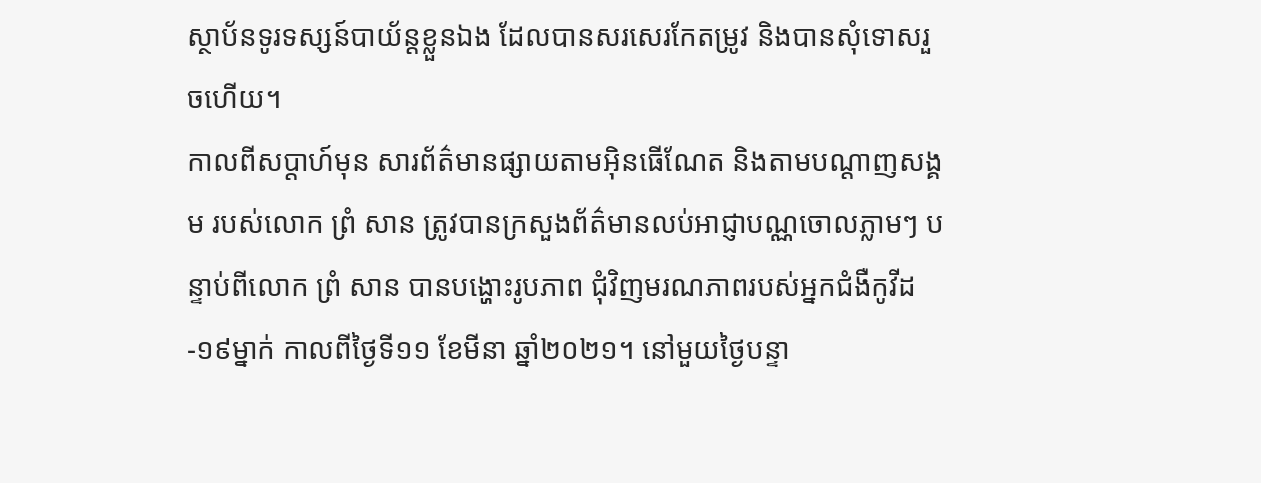ស្ថាប័នទូរទស្សន៍បាយ័ន្ដខ្លួនឯង ដែលបានសរសេរកែតម្រូវ និងបានសុំទោសរួចហើយ។
កាលពីសប្ដាហ៍មុន សារព័ត៌មានផ្សាយតាមអ៊ិនធើណែត និងតាមបណ្ដាញសង្គម របស់លោក ព្រំ សាន ត្រូវបានក្រសួងព័ត៌មានលប់អាជ្ញាបណ្ណចោលភ្លាមៗ បន្ទាប់ពីលោក ព្រំ សាន បានបង្ហោះរូបភាព ជុំវិញមរណភាពរបស់អ្នកជំងឺកូវីដ-១៩ម្នាក់ កាលពីថ្ងៃទី១១ ខែមីនា ឆ្នាំ២០២១។ នៅមួយថ្ងៃបន្ទា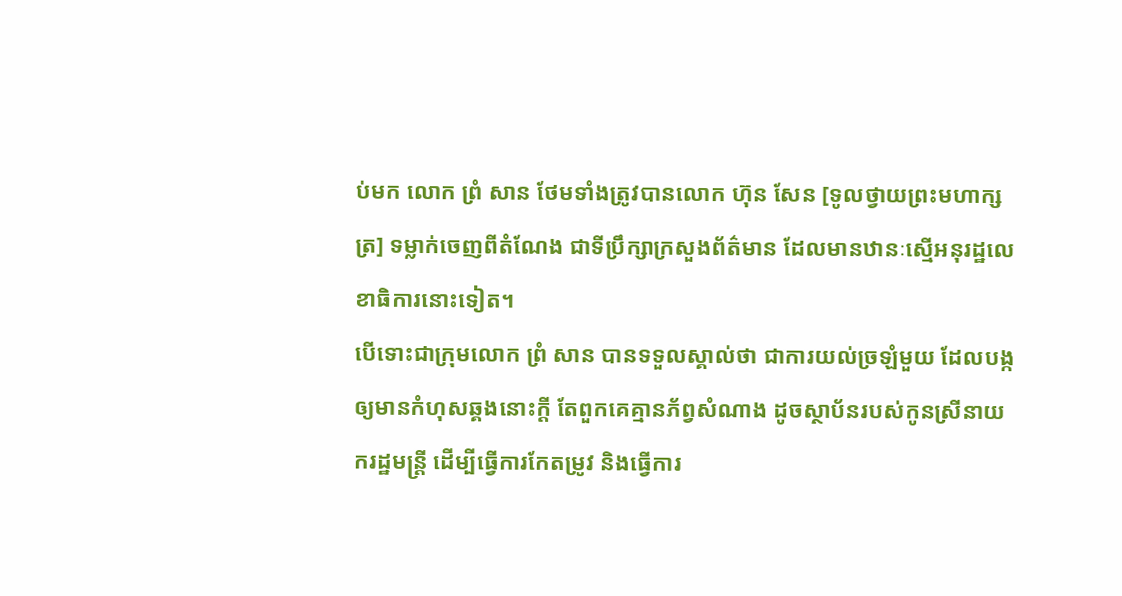ប់មក លោក ព្រំ សាន ថែមទាំងត្រូវបានលោក ហ៊ុន សែន [ទូលថ្វាយព្រះមហាក្សត្រ] ទម្លាក់ចេញពីតំណែង ជាទីប្រឹក្សាក្រសួងព័ត៌មាន ដែលមានឋានៈស្មើអនុរដ្ឋលេខាធិការនោះទៀត។
បើទោះជាក្រុមលោក ព្រំ សាន បានទទួលស្គាល់ថា ជាការយល់ច្រឡំមួយ ដែលបង្កឲ្យមានកំហុសឆ្គងនោះក្ដី តែពួកគេគ្មានភ័ព្វសំណាង ដូចស្ថាប័នរបស់កូនស្រីនាយករដ្ឋមន្ត្រី ដើម្បីធ្វើការកែតម្រូវ និងធ្វើការ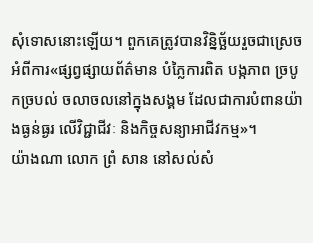សុំទោសនោះឡើយ។ ពួកគេត្រូវបានវិន្និច្ឆ័យរួចជាស្រេច អំពីការ«ផ្សព្វផ្សាយព័ត៌មាន បំភ្លៃការពិត បង្កភាព ច្របូកច្របល់ ចលាចលនៅក្នុងសង្គម ដែលជាការបំពានយ៉ាងធ្ងន់ធ្ងរ លើវិជ្ជាជីវៈ និងកិច្ចសន្យាអាជីវកម្ម»។
យ៉ាងណា លោក ព្រំ សាន នៅសល់សំ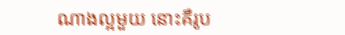ណាងល្អមួយ នោះគឺរូប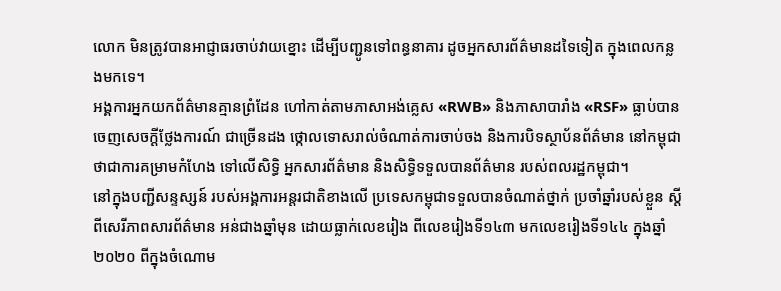លោក មិនត្រូវបានអាជ្ញាធរចាប់វាយខ្នោះ ដើម្បីបញ្ជូនទៅពន្ធនាគារ ដូចអ្នកសារព័ត៌មានដទៃទៀត ក្នុងពេលកន្លងមកទេ។
អង្គការអ្នកយកព័ត៌មានគ្មានព្រំដែន ហៅកាត់តាមភាសាអង់គ្លេស «RWB» និងភាសាបារាំង «RSF» ធ្លាប់បានចេញសេចក្ដីថ្លែងការណ៍ ជាច្រើនដង ថ្កោលទោសរាល់ចំណាត់ការចាប់ចង និងការបិទស្ថាប័នព័ត៌មាន នៅកម្ពុជា ថាជាការគម្រាមកំហែង ទៅលើសិទ្ធិ អ្នកសារព័ត៌មាន និងសិទ្ធិទទួលបានព័ត៌មាន របស់ពលរដ្ឋកម្ពុជា។
នៅក្នុងបញ្ជីសន្ទស្សន៍ របស់អង្គការអន្តរជាតិខាងលើ ប្រទេសកម្ពុជាទទួលបានចំណាត់ថ្នាក់ ប្រចាំឆ្នាំរបស់ខ្លួន ស្ដីពីសេរីភាពសារព័ត៌មាន អន់ជាងឆ្នាំមុន ដោយធ្លាក់លេខរៀង ពីលេខរៀងទី១៤៣ មកលេខរៀងទី១៤៤ ក្នុងឆ្នាំ២០២០ ពីក្នុងចំណោម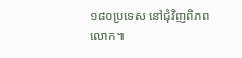១៨០ប្រទេស នៅជុំវិញពិភពលោក៕